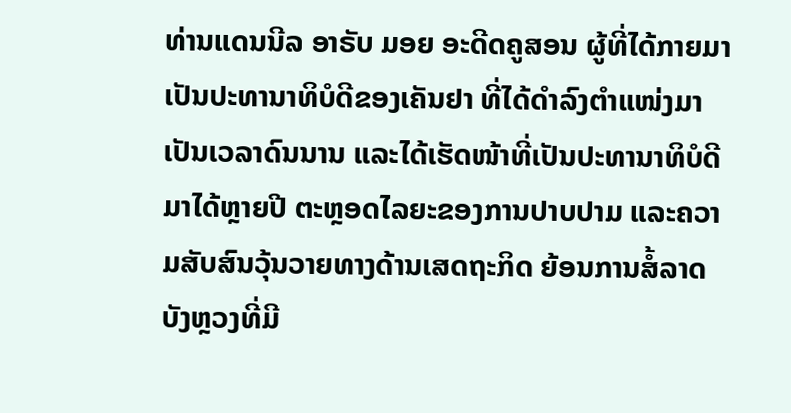ທ່ານແດນນີລ ອາຣັບ ມອຍ ອະດີດຄູສອນ ຜູ້ທີ່ໄດ້ກາຍມາເປັນປະທານາທິບໍດີຂອງເຄັນຢາ ທີ່ໄດ້ດຳລົງຕຳແໜ່ງມາເປັນເວລາດົນນານ ແລະໄດ້ເຮັດໜ້າທີ່ເປັນປະທານາທິບໍດີ ມາໄດ້ຫຼາຍປີ ຕະຫຼອດໄລຍະຂອງການປາບປາມ ແລະຄວາມສັບສົນວຸ້ນວາຍທາງດ້ານເສດຖະກິດ ຍ້ອນການສໍ້ລາດບັງຫຼວງທີ່ມີ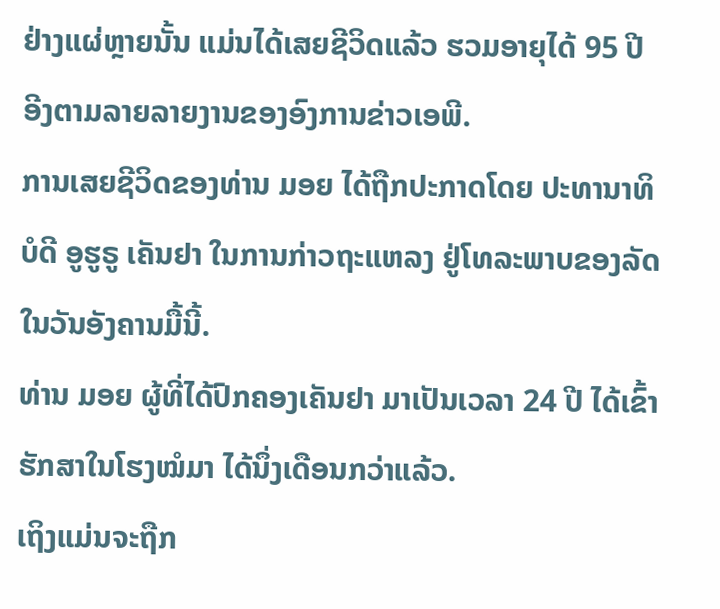ຢ່າງແຜ່ຫຼາຍນັ້ນ ແມ່ນໄດ້ເສຍຊີວິດແລ້ວ ຮວມອາຍຸໄດ້ 95 ປີ ອີງຕາມລາຍລາຍງານຂອງອົງການຂ່າວເອພີ.
ການເສຍຊີວິດຂອງທ່ານ ມອຍ ໄດ້ຖືກປະກາດໂດຍ ປະທານາທິບໍດີ ອູຮູຣູ ເຄັນຢາ ໃນການກ່າວຖະແຫລງ ຢູ່ໂທລະພາບຂອງລັດ ໃນວັນອັງຄານມື້ນີ້.
ທ່ານ ມອຍ ຜູ້ທີ່ໄດ້ປົກຄອງເຄັນຢາ ມາເປັນເວລາ 24 ປີ ໄດ້ເຂົ້າຮັກສາໃນໂຮງໝໍມາ ໄດ້ນຶ່ງເດືອນກວ່າແລ້ວ.
ເຖິງແມ່ນຈະຖືກ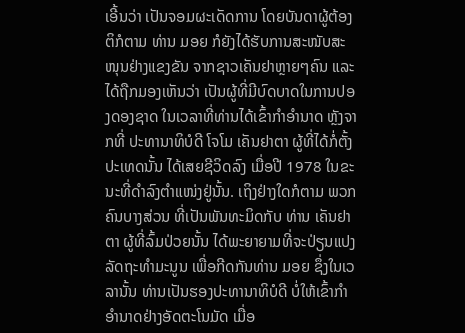ເອີ້ນວ່າ ເປັນຈອມຜະເດັດການ ໂດຍບັນດາຜູ້ຕ້ອງຕິກໍຕາມ ທ່ານ ມອຍ ກໍຍັງໄດ້ຮັບການສະໜັບສະໜຸນຢ່າງແຂງຂັນ ຈາກຊາວເຄັນຢາຫຼາຍໆຄົນ ແລະໄດ້ຖືກມອງເຫັນວ່າ ເປັນຜູ້ທີ່ມີບົດບາດໃນການປອງດອງຊາດ ໃນເວລາທີ່ທ່ານໄດ້ເຂົ້າກຳອຳນາດ ຫຼັງຈາກທີ່ ປະທານາທິບໍດີ ໂຈໂມ ເຄັນຢາຕາ ຜູ້ທີ່ໄດ້ກໍ່ຕັ້ງປະເທດນັ້ນ ໄດ້ເສຍຊີວິດລົງ ເມື່ອປີ 1978 ໃນຂະນະທີ່ດຳລົງຕຳແໜ່ງຢູ່ນັ້ນ. ເຖິງຢ່າງໃດກໍຕາມ ພວກຄົນບາງສ່ວນ ທີ່ເປັນພັນທະມິດກັບ ທ່ານ ເຄັນຢາຕາ ຜູ້ທີ່ລົ້ມປ່ວຍນັ້ນ ໄດ້ພະຍາຍາມທີ່ຈະປ່ຽນແປງລັດຖະທຳມະນູນ ເພື່ອກີດກັນທ່ານ ມອຍ ຊຶ່ງໃນເວລານັ້ນ ທ່ານເປັນຮອງປະທານາທິບໍດີ ບໍ່ໃຫ້ເຂົ້າກຳອຳນາດຢ່າງອັດຕະໂນມັດ ເມື່ອ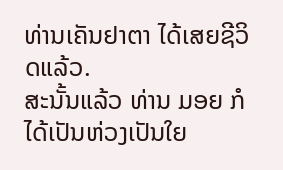ທ່ານເຄັນຢາຕາ ໄດ້ເສຍຊີວິດແລ້ວ.
ສະນັ້ນແລ້ວ ທ່ານ ມອຍ ກໍໄດ້ເປັນຫ່ວງເປັນໃຍ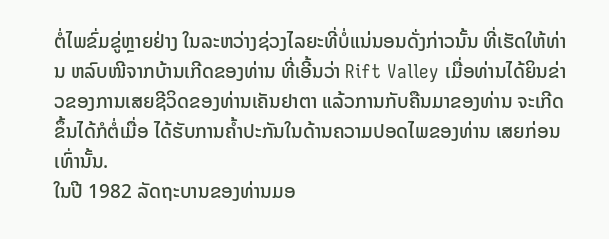ຕໍ່ໄພຂົ່ມຂູ່ຫຼາຍຢ່າງ ໃນລະຫວ່າງຊ່ວງໄລຍະທີ່ບໍ່ແນ່ນອນດັ່ງກ່າວນັ້ນ ທີ່ເຮັດໃຫ້ທ່ານ ຫລົບໜີຈາກບ້ານເກີດຂອງທ່ານ ທີ່ເອີ້ນວ່າ Rift Valley ເມື່ອທ່ານໄດ້ຍິນຂ່າວຂອງການເສຍຊີວິດຂອງທ່ານເຄັນຢາຕາ ແລ້ວການກັບຄືນມາຂອງທ່ານ ຈະເກີດຂຶ້ນໄດ້ກໍຕໍ່ເມື່ອ ໄດ້ຮັບການຄ້ຳປະກັນໃນດ້ານຄວາມປອດໄພຂອງທ່ານ ເສຍກ່ອນເທົ່ານັ້ນ.
ໃນປີ 1982 ລັດຖະບານຂອງທ່ານມອ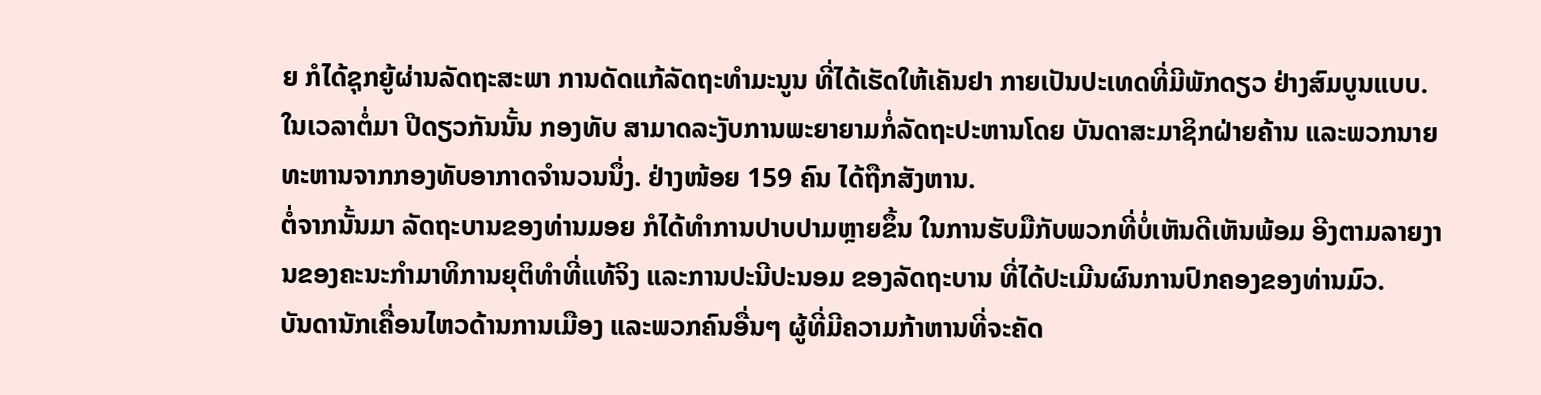ຍ ກໍໄດ້ຊຸກຍູ້ຜ່ານລັດຖະສະພາ ການດັດແກ້ລັດຖະທຳມະນູນ ທີ່ໄດ້ເຮັດໃຫ້ເຄັນຢາ ກາຍເປັນປະເທດທີ່ມີພັກດຽວ ຢ່າງສົມບູນແບບ. ໃນເວລາຕໍ່ມາ ປີດຽວກັນນັ້ນ ກອງທັບ ສາມາດລະງັບການພະຍາຍາມກໍ່ລັດຖະປະຫານໂດຍ ບັນດາສະມາຊິກຝ່າຍຄ້ານ ແລະພວກນາຍ
ທະຫານຈາກກອງທັບອາກາດຈຳນວນນຶ່ງ. ຢ່າງໜ້ອຍ 159 ຄົນ ໄດ້ຖືກສັງຫານ.
ຕໍ່ຈາກນັ້ນມາ ລັດຖະບານຂອງທ່ານມອຍ ກໍໄດ້ທຳການປາບປາມຫຼາຍຂຶ້ນ ໃນການຮັບມືກັບພວກທີ່ບໍ່ເຫັນດີເຫັນພ້ອມ ອີງຕາມລາຍງານຂອງຄະນະກຳມາທິການຍຸຕິທຳທີ່ແທ້ຈິງ ແລະການປະນີປະນອມ ຂອງລັດຖະບານ ທີ່ໄດ້ປະເມີນຜົນການປົກຄອງຂອງທ່ານມົວ.
ບັນດານັກເຄື່ອນໄຫວດ້ານການເມືອງ ແລະພວກຄົນອື່ນໆ ຜູ້ທີ່ມີຄວາມກ້າຫານທີ່ຈະຄັດ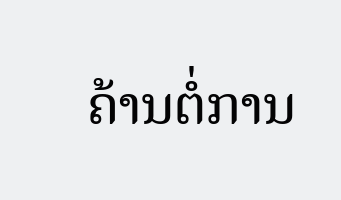ຄ້ານຕໍ່ການ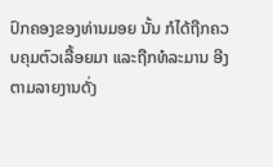ປົກຄອງຂອງທ່ານມອຍ ນັ້ນ ກໍໄດ້ຖືກຄວບຄຸມຕົວເລື້ອຍມາ ແລະຖືກທໍລະມານ ອີງຕາມລາຍງານດັ່ງ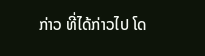ກ່າວ ທີ່ໄດ້ກ່າວໄປ ໂດ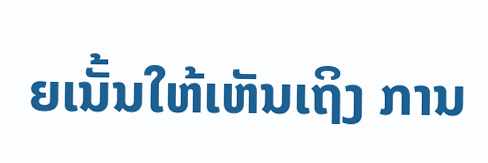ຍເນັ້ນໃຫ້ເຫັນເຖິງ ການ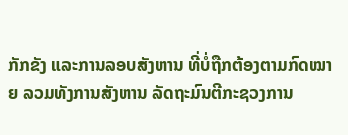ກັກຂັງ ແລະການລອບສັງຫານ ທີ່ບໍ່ຖືກຕ້ອງຕາມກົດໝາຍ ລວມທັງການສັງຫານ ລັດຖະມົນຕີກະຊວງການ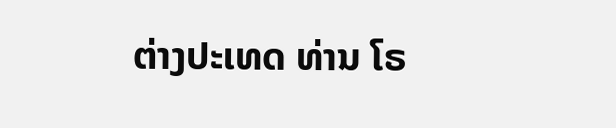ຕ່າງປະເທດ ທ່ານ ໂຣ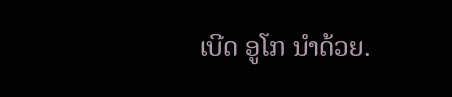ເບີດ ອູໂກ ນຳດ້ວຍ.